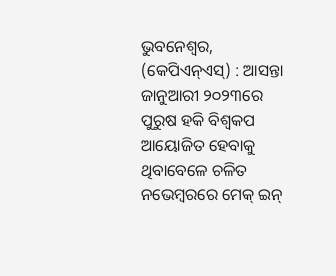ଭୁବନେଶ୍ୱର, (କେପିଏନ୍ଏସ୍) : ଆସନ୍ତା ଜାନୁଆରୀ ୨୦୨୩ରେ ପୁରୁଷ ହକି ବିଶ୍ୱକପ ଆୟୋଜିତ ହେବାକୁ ଥିବାବେଳେ ଚଳିତ ନଭେମ୍ବରରେ ମେକ୍ ଇନ୍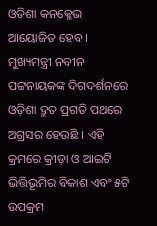ଓଡିଶା କନକ୍ଳେଭ ଆୟୋଜିତ ହେବ । ମୁଖ୍ୟମନ୍ତ୍ରୀ ନବୀନ ପଟ୍ଟନାୟକଙ୍କ ଦିଗଦର୍ଶନରେ ଓଡ଼ିଶା ଦ୍ରୁତ ପ୍ରଗତି ପଥରେ ଅଗ୍ରସର ହେଉଛି । ଏହି କ୍ରମରେ କ୍ରୀଡ଼ା ଓ ଆଇଟି ଭିତ୍ତିଭୂମିର ବିକାଶ ଏବଂ ୫ଟି ଉପକ୍ରମ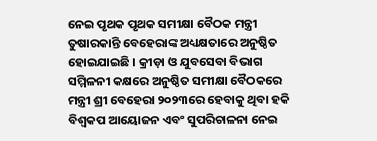ନେଇ ପୃଥକ ପୃଥକ ସମୀକ୍ଷା ବୈଠକ ମନ୍ତ୍ରୀ ତୁଷାରକାନ୍ତି ବେହେରାଙ୍କ ଅଧ୍ୟକ୍ଷତାରେ ଅନୁଷ୍ଠିତ ହୋଇଯାଇଛି । କ୍ରୀଡ଼ା ଓ ଯୁବସେବା ବିଭାଗ ସମ୍ମିଳନୀ କକ୍ଷରେ ଅନୁଷ୍ଠିତ ସମୀକ୍ଷା ବୈଠକରେ ମନ୍ତ୍ରୀ ଶ୍ରୀ ବେହେରା ୨୦୨୩ରେ ହେବାକୁ ଥିବା ହକି ବିଶ୍ୱକପ ଆୟୋଜନ ଏବଂ ସୁପରିଚାଳନା ନେଇ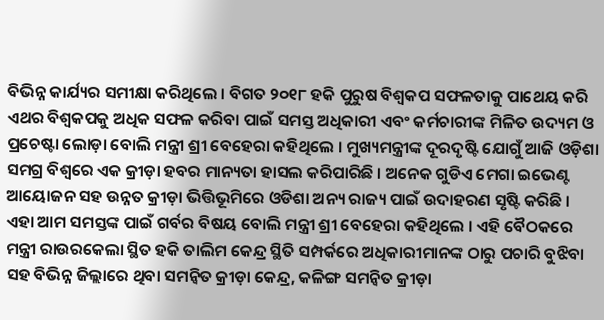ବିଭିନ୍ନ କାର୍ଯ୍ୟର ସମୀକ୍ଷା କରିଥିଲେ । ବିଗତ ୨୦୧୮ ହକି ପୁରୁଷ ବିଶ୍ୱକପ ସଫଳତାକୁ ପାଥେୟ କରି ଏଥର ବିଶ୍ୱକପକୁ ଅଧିକ ସଫଳ କରିବା ପାଇଁ ସମସ୍ତ ଅଧିକାରୀ ଏବଂ କର୍ମଚାରୀଙ୍କ ମିଳିତ ଉଦ୍ୟମ ଓ ପ୍ରଚେଷ୍ଟା ଲୋଡ଼ା ବୋଲି ମନ୍ତ୍ରୀ ଶ୍ରୀ ବେହେରା କହିଥିଲେ । ମୁଖ୍ୟମନ୍ତ୍ରୀଙ୍କ ଦୂରଦୃଷ୍ଟି ଯୋଗୁଁ ଆଜି ଓଡ଼ିଶା ସମଗ୍ର ବିଶ୍ୱରେ ଏକ କ୍ରୀଡ଼ା ହବର ମାନ୍ୟତା ହାସଲ କରିପାରିଛି । ଅନେକ ଗୁଡିଏ ମେଗା ଇଭେଣ୍ଟ ଆୟୋଜନ ସହ ଉନ୍ନତ କ୍ରୀଡ଼ା ଭିତ୍ତିଭୂମିରେ ଓଡିଶା ଅନ୍ୟ ରାଜ୍ୟ ପାଇଁ ଉଦାହରଣ ସୃଷ୍ଟି କରିଛି । ଏହା ଆମ ସମସ୍ତଙ୍କ ପାଇଁ ଗର୍ବର ବିଷୟ ବୋଲି ମନ୍ତ୍ରୀ ଶ୍ରୀ ବେହେରା କହିଥିଲେ । ଏହି ବୈଠକରେ ମନ୍ତ୍ରୀ ରାଉରକେଲା ସ୍ଥିତ ହକି ତାଲିମ କେନ୍ଦ୍ର ସ୍ଥିତି ସମ୍ପର୍କରେ ଅଧିକାରୀମାନଙ୍କ ଠାରୁ ପଚାରି ବୁଝିବା ସହ ବିଭିନ୍ନ ଜିଲ୍ଲାରେ ଥିବା ସମନ୍ୱିତ କ୍ରୀଡ଼ା କେନ୍ଦ୍ର, କଳିଙ୍ଗ ସମନ୍ୱିତ କ୍ରୀଡ଼ା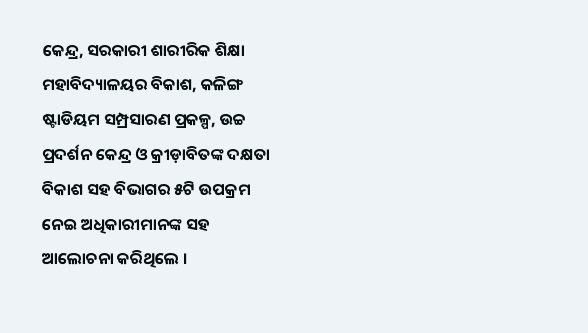କେନ୍ଦ୍ର, ସରକାରୀ ଶାରୀରିକ ଶିକ୍ଷା ମହାବିଦ୍ୟାଳୟର ବିକାଶ, କଳିଙ୍ଗ ଷ୍ଟାଡିୟମ ସମ୍ପ୍ରସାରଣ ପ୍ରକଳ୍ପ, ଉଚ୍ଚ ପ୍ରଦର୍ଶନ କେନ୍ଦ୍ର ଓ କ୍ରୀଡ଼ାବିତଙ୍କ ଦକ୍ଷତା ବିକାଶ ସହ ବିଭାଗର ୫ଟି ଉପକ୍ରମ ନେଇ ଅଧିକାରୀମାନଙ୍କ ସହ ଆଲୋଚନା କରିଥିଲେ ।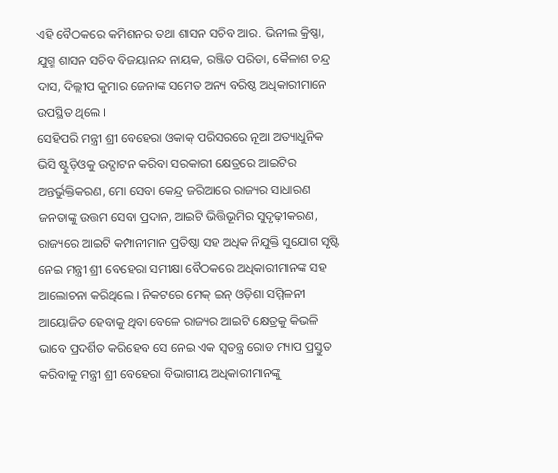ଏହି ବୈଠକରେ କମିଶନର ତଥା ଶାସନ ସଚିବ ଆର. ଭିନୀଲ କ୍ରିଷ୍ଣା, ଯୁଗ୍ମ ଶାସନ ସଚିବ ବିଜୟାନନ୍ଦ ନାୟକ, ରଞ୍ଜିତ ପରିଡା, କୈଳାଶ ଚନ୍ଦ୍ର ଦାସ, ଦିଲ୍ଲୀପ କୁମାର ଜେନାଙ୍କ ସମେତ ଅନ୍ୟ ବରିଷ୍ଠ ଅଧିକାରୀମାନେ ଉପସ୍ଥିତ ଥିଲେ ।
ସେହିପରି ମନ୍ତ୍ରୀ ଶ୍ରୀ ବେହେରା ଓକାକ୍ ପରିସରରେ ନୂଆ ଅତ୍ୟାଧୁନିକ ଭିସି ଷ୍ଟୁଡ଼ିଓକୁ ଉଦ୍ଘାଟନ କରିବା ସରକାରୀ କ୍ଷେତ୍ରରେ ଆଇଟିର ଅନ୍ତର୍ଭୁକ୍ତିକରଣ, ମୋ ସେବା କେନ୍ଦ୍ର ଜରିଆରେ ରାଜ୍ୟର ସାଧାରଣ ଜନତାଙ୍କୁ ଉତ୍ତମ ସେବା ପ୍ରଦାନ, ଆଇଟି ଭିତ୍ତିଭୂମିର ସୁଦୃଢ଼ୀକରଣ, ରାଜ୍ୟରେ ଆଇଟି କମ୍ପାନୀମାନ ପ୍ରତିଷ୍ଠା ସହ ଅଧିକ ନିଯୁକ୍ତି ସୁଯୋଗ ସୃଷ୍ଟି ନେଇ ମନ୍ତ୍ରୀ ଶ୍ରୀ ବେହେରା ସମୀକ୍ଷା ବୈଠକରେ ଅଧିକାରୀମାନଙ୍କ ସହ ଆଲୋଚନା କରିଥିଲେ । ନିକଟରେ ମେକ୍ ଇନ୍ ଓଡ଼ିଶା ସମ୍ମିଳନୀ ଆୟୋଜିତ ହେବାକୁ ଥିବା ବେଳେ ରାଜ୍ୟର ଆଇଟି କ୍ଷେତ୍ରକୁ କିଭଳି ଭାବେ ପ୍ରଦର୍ଶିତ କରିହେବ ସେ ନେଇ ଏକ ସ୍ୱତନ୍ତ୍ର ରୋଡ ମ୍ୟାପ ପ୍ରସ୍ତୁତ କରିବାକୁ ମନ୍ତ୍ରୀ ଶ୍ରୀ ବେହେରା ବିଭାଗୀୟ ଅଧିକାରୀମାନଙ୍କୁ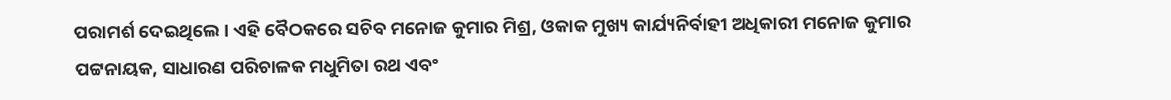ପରାମର୍ଶ ଦେଇଥିଲେ । ଏହି ବୈଠକରେ ସଚିବ ମନୋଜ କୁମାର ମିଶ୍ର, ଓକାକ ମୁଖ୍ୟ କାର୍ଯ୍ୟନିର୍ବାହୀ ଅଧିକାରୀ ମନୋଜ କୁମାର ପଟ୍ଟନାୟକ, ସାଧାରଣ ପରିଚାଳକ ମଧୁମିତା ରଥ ଏବଂ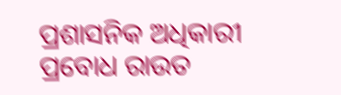ପ୍ରଶାସନିକ ଅଧିକାରୀ ପ୍ରବୋଧ ରାଉତ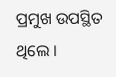ପ୍ରମୁଖ ଉପସ୍ଥିତ ଥିଲେ ।